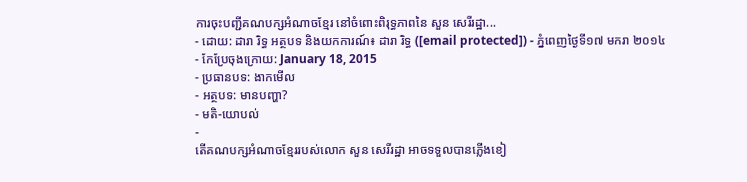ការចុះបញ្ជីគណបក្សអំណាចខ្មែរ នៅចំពោះពិរុទ្ធភាពនៃ សួន សេរីរដ្ឋា...
- ដោយ: ដារា រិទ្ធ អត្ថបទ និងយកការណ៍៖ ដារា រិទ្ធ ([email protected]) - ភ្នំពេញថ្ងៃទី១៧ មករា ២០១៤
- កែប្រែចុងក្រោយ: January 18, 2015
- ប្រធានបទ: ងាកមើល
- អត្ថបទ: មានបញ្ហា?
- មតិ-យោបល់
-
តើគណបក្សអំណាចខ្មែររបស់លោក សួន សេរីរដ្ឋា អាចទទួលបានភ្លើងខៀ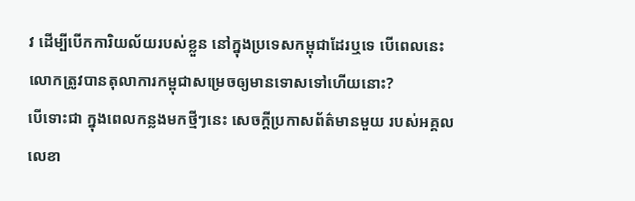វ ដើម្បីបើកការិយល័យរបស់ខ្លួន នៅក្នុងប្រទេសកម្ពុជាដែរឬទេ បើពេលនេះលោកត្រូវបានតុលាការកម្ពុជាសម្រេចឲ្យមានទោសទៅហើយនោះ?
បើទោះជា ក្នុងពេលកន្លងមកថ្មីៗនេះ សេចក្ដីប្រកាសព័ត៌មានមួយ របស់អគ្គលលេខា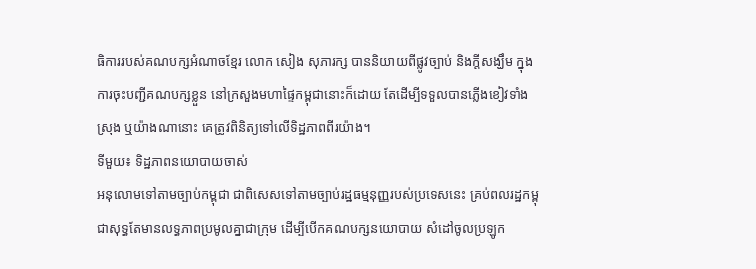ធិការរបស់គណបក្សអំណាចខ្មែរ លោក សៀង សុភារក្ស បាននិយាយពីផ្លូវច្បាប់ និងក្ដីសង្ឃឹម ក្នុងការចុះបញ្ជីគណបក្សខ្លួន នៅក្រសួងមហាផ្ទៃកម្ពុជានោះក៏ដោយ តែដើម្បីទទួលបានភ្លើងខៀវទាំងស្រុង ឬយ៉ាងណានោះ គេត្រូវពិនិត្យទៅលើទិដ្ឋភាពពីរយ៉ាង។
ទីមួយ៖ ទិដ្ឋភាពនយោបាយចាស់
អនុលោមទៅតាមច្បាប់កម្ពុជា ជាពិសេសទៅតាមច្បាប់រដ្ឋធម្មនុញ្ញរបស់ប្រទេសនេះ គ្រប់ពលរដ្ឋកម្ពុជាសុទ្ធតែមានលទ្ធភាពប្រមូលគ្នាជាក្រុម ដើម្បីបើកគណបក្សនយោបាយ សំដៅចូលប្រឡូក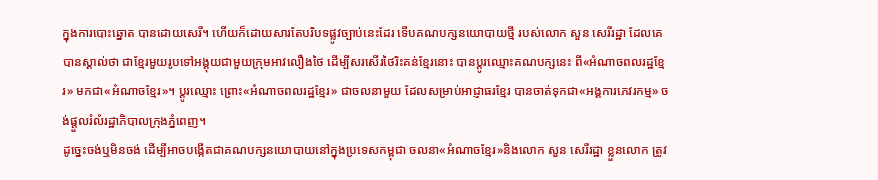ក្នុងការបោះឆ្នោត បានដោយសេរី។ ហើយក៏ដោយសារតែបរិបទផ្លូវច្បាប់នេះដែរ ទើបគណបក្សនយោបាយថ្មី របស់លោក សួន សេរីរដ្ឋា ដែលគេបានស្គាល់ថា ជាខ្មែរមួយរូបទៅអង្គុយជាមួយក្រុមអាវលឿងថៃ ដើម្បីសរសើរថៃរិះគន់ខ្មែរនោះ បានប្ដូរឈ្មោះគណបក្សនេះ ពី«អំណាចពលរដ្ឋខ្មែរ» មកជា«អំណាចខ្មែរ»។ ប្ដូរឈ្មោះ ព្រោះ«អំណាចពលរដ្ឋខ្មែរ» ជាចលនាមួយ ដែលសម្រាប់អាជ្ញាធរខ្មែរ បានចាត់ទុកជា«អង្គការភេវរកម្ម» ចង់ផ្ដួលរំលំរដ្ឋាភិបាលក្រុងភ្នំពេញ។
ដូច្នេះចង់ឬមិនចង់ ដើម្បីអាចបង្កើតជាគណបក្សនយោបាយនៅក្នុងប្រទេសកម្ពុជា ចលនា«អំណាចខ្មែរ»និងលោក សួន សេរីរដ្ឋា ខ្លួនលោក ត្រូវ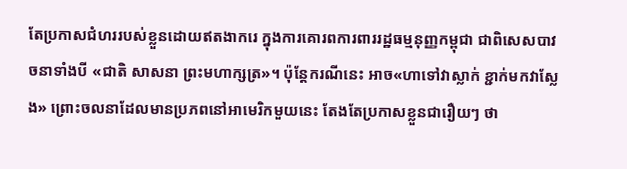តែប្រកាសជំហររបស់ខ្លួនដោយឥតងាករេ ក្នុងការគោរពការពាររដ្ឋធម្មនុញ្ញកម្ពុជា ជាពិសេសបាវចនាទាំងបី «ជាតិ សាសនា ព្រះមហាក្សត្រ»។ ប៉ុន្តែករណីនេះ អាច«ហាទៅវាស្លាក់ ខ្ជាក់មកវាស្លែង» ព្រោះចលនាដែលមានប្រភពនៅអាមេរិកមួយនេះ តែងតែប្រកាសខ្លួនជារឿយៗ ថា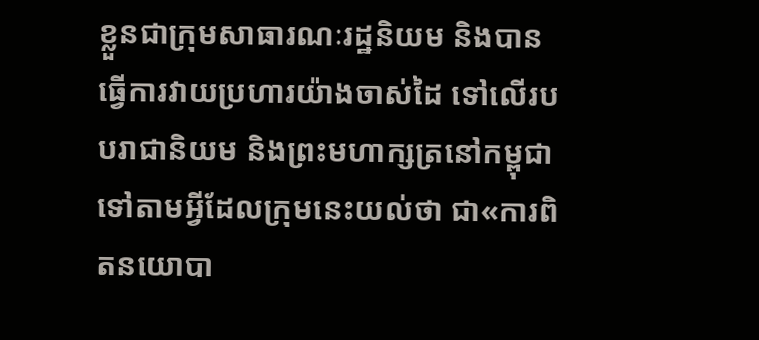ខ្លួនជាក្រុមសាធារណៈរដ្ឋនិយម និងបានធ្វើការវាយប្រហារយ៉ាងចាស់ដៃ ទៅលើរបបរាជានិយម និងព្រះមហាក្សត្រនៅកម្ពុជា ទៅតាមអ្វីដែលក្រុមនេះយល់ថា ជា«ការពិតនយោបា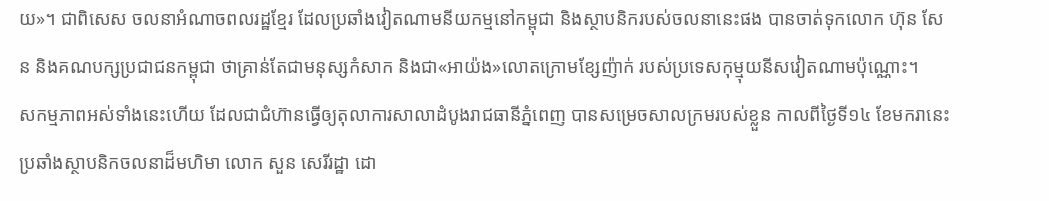យ»។ ជាពិសេស ចលនាអំណាចពលរដ្ឋខ្មែរ ដែលប្រឆាំងវៀតណាមនីយកម្មនៅកម្ពុជា និងស្ថាបនិករបស់ចលនានេះផង បានចាត់ទុកលោក ហ៊ុន សែន និងគណបក្សប្រជាជនកម្ពុជា ថាគ្រាន់តែជាមនុស្សកំសាក និងជា«អាយ៉ង»លោតក្រោមខ្សែញ៉ាក់ របស់ប្រទេសកុម្មុយនីសវៀតណាមប៉ុណ្ណោះ។
សកម្មភាពអស់ទាំងនេះហើយ ដែលជាជំហ៊ានធ្វើឲ្យតុលាការសាលាដំបូងរាជធានីភ្នំពេញ បានសម្រេចសាលក្រមរបស់ខ្លួន កាលពីថ្ងៃទី១៤ ខែមករានេះ ប្រឆាំងស្ថាបនិកចលនាដ៏មហិមា លោក សួន សេរីរដ្ឋា ដោ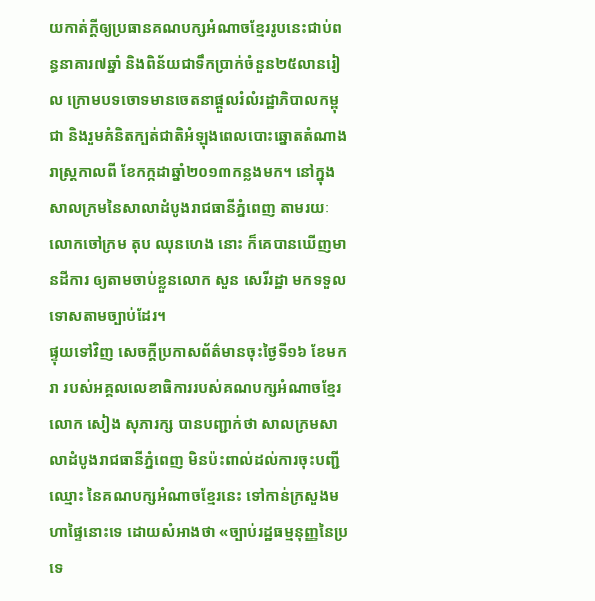យកាត់ក្ដីឲ្យប្រធានគណបក្សអំណាចខ្មែររូបនេះជាប់ពន្ធនាគារ៧ឆ្នាំ និងពិន័យជាទឹកប្រាក់ចំនួន២៥លានរៀល ក្រោមបទចោទមានចេតនាផ្តួលរំលំរដ្ឋាភិបាលកម្ពុជា និងរួមគំនិតក្បត់ជាតិអំឡុងពេលបោះឆ្នោតតំណាងរាស្ត្រកាលពី ខែកក្កដាឆ្នាំ២០១៣កន្លងមក។ នៅក្នុងសាលក្រមនៃសាលាដំបូងរាជធានីភ្នំពេញ តាមរយៈលោកចៅក្រម តុប ឈុនហេង នោះ ក៏គេបានឃើញមានដីការ ឲ្យតាមចាប់ខ្លួនលោក សួន សេរីរដ្ឋា មកទទួលទោសតាមច្បាប់ដែរ។
ផ្ទុយទៅវិញ សេចក្ដីប្រកាសព័ត៌មានចុះថ្ងៃទី១៦ ខែមករា របស់អគ្គលលេខាធិការរបស់គណបក្សអំណាចខ្មែរ លោក សៀង សុភារក្ស បានបញ្ជាក់ថា សាលក្រមសាលាដំបូងរាជធានីភ្នំពេញ មិនប៉ះពាល់ដល់ការចុះបញ្ជីឈ្មោះ នៃគណបក្សអំណាចខ្មែរនេះ ទៅកាន់ក្រសួងមហាផ្ទៃនោះទេ ដោយសំអាងថា «ច្បាប់រដ្ឋធម្មនុញ្ញនៃប្រទេ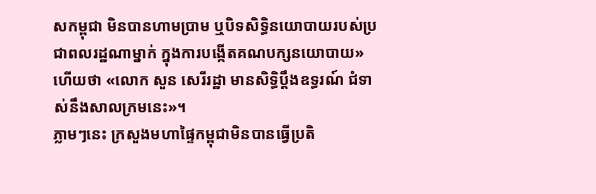សកម្ពុជា មិនបានហាមប្រាម ឬបិទសិទ្ធិនយោបាយរបស់ប្រជាពលរដ្ឋណាម្នាក់ ក្នុងការបង្កើតគណបក្សនយោបាយ» ហើយថា «លោក សួន សេរីរដ្ឋា មានសិទ្ធិប្ដឹងឧទ្ធរណ៍ ជំទាស់នឹងសាលក្រមនេះ»។
ភ្លាមៗនេះ ក្រសួងមហាផ្ទៃកម្ពុជាមិនបានធ្វើប្រតិ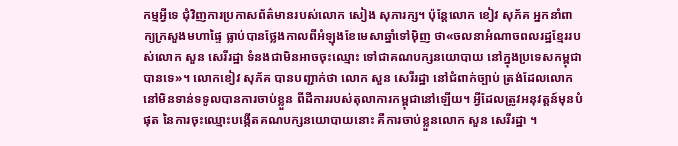កម្មអ្វីទេ ជុំវិញការប្រកាសព័ត៌មានរបស់លោក សៀង សុភារក្ស។ ប៉ុន្តែលោក ខៀវ សុភ័គ អ្នកនាំពាក្យក្រសួងមហាផ្ទៃ ធ្លាប់បានថ្លែងកាលពីអំឡុងខែមេសាឆ្នាំទៅម៉ិញ ថា«ចលនាអំណាចពលរដ្ឋខ្មែររបស់លោក សួន សេរីរដ្ឋា ទំនងជាមិនអាចចុះឈ្មោះ ទៅជាគណបក្សនយោបាយ នៅក្នុងប្រទេសកម្ពុជាបានទេ»។ លោកខៀវ សុភ័គ បានបញ្ជាក់ថា លោក សួន សេរីរដ្ឋា នៅជំពាក់ច្បាប់ ត្រង់ដែលលោកនៅមិនទាន់ទទូលបានការចាប់ខ្លួន ពីដីការរបស់តុលាការកម្ពុជានៅឡើយ។ អ្វីដែលត្រូវអនុវត្តន៍មុនបំផុត នៃការចុះឈ្មោះបង្កើតគណបក្សនយោបាយនោះ គឺការចាប់ខ្លួនលោក សួន សេរីរដ្ឋា ។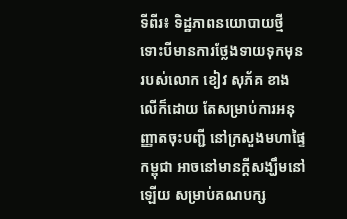ទីពីរ៖ ទិដ្ឋភាពនយោបាយថ្មី
ទោះបីមានការថ្លែងទាយទុកមុន របស់លោក ខៀវ សុភ័គ ខាងលើក៏ដោយ តែសម្រាប់ការអនុញ្ញាតចុះបញ្ជី នៅក្រសួងមហាផ្ទៃកម្ពុជា អាចនៅមានក្ដីសង្ឃឹមនៅឡើយ សម្រាប់គណបក្ស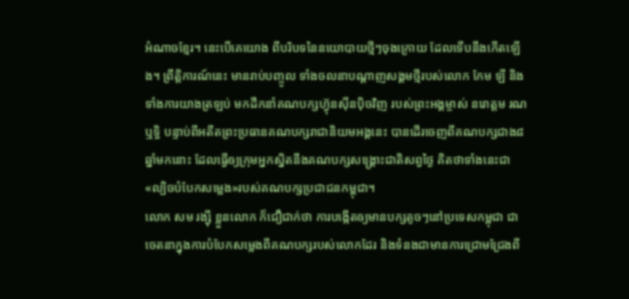អំណាចខ្មែរ។ នេះបើគេយោង ពីបរិបទនៃនយោបាយថ្មីៗចុងក្រោយ ដែលទើបនឹងកើតឡើង។ ព្រឹត្តិការណ៍នេះ មានរាប់បញ្ចូល ទាំងចលនាបណ្ដាញសង្គមថ្មីរបស់លោក កែម ឡី និងទាំងការយាងត្រឡប់ មកដឹកនាំគណបក្សហ្វ៊ុនស៊ីនប៉ិចវិញ របស់ព្រះអង្គម្ចាស់ នរោត្ដម រណឬទ្ធិ បន្ទាប់ពីអតីតព្រះប្រធានគណបក្សរាជានិយមអង្គនេះ បានដើរចេញពីគណបក្សជាង៨ឆ្នាំមកនោះ ដែលធ្វើឲ្យក្រុមអ្នកស្និតនឹងគណបក្សសង្គ្រោះជាតិសព្វថ្ងៃ គិតថាទាំងនេះជា«ល្បិចបំបែកសម្លេង»របស់គណបក្សប្រជាជនកម្ពុជា។
លោក សម រង្ស៊ី ខ្លួនលោក ក៏ជឿជាក់ថា ការបង្កើតឲ្យមានបក្សតូចៗនៅប្រទេសកម្ពុជា ជាចេតនាក្នុងការបំបែកសម្លេងពីគណបក្សរបស់លោកដែរ និងទំនងជាមានការជ្រោមជ្រែងពី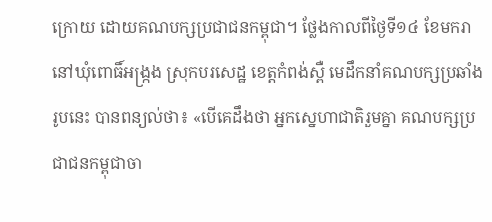ក្រោយ ដោយគណបក្សប្រជាជនកម្ពុជា។ ថ្លែងកាលពីថ្ងៃទី១៤ ខែមករា នៅឃុំពោធិ៍អង្ក្រង ស្រុកបរសេដ្ឋ ខេត្តកំពង់ស្ពឺ មេដឹកនាំគណបក្សប្រឆាំងរូបនេះ បានពន្យល់ថា៖ «បើគេដឹងថា អ្នកស្នេហាជាតិរួមគ្នា គណបក្សប្រជាជនកម្ពុជាចា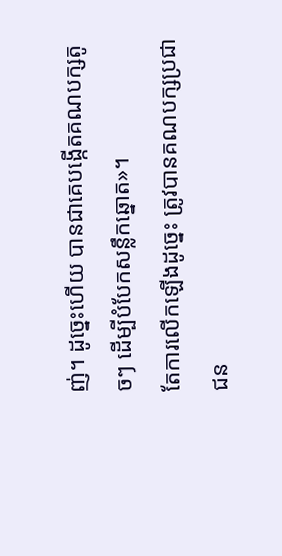ញ់។ ដូច្នេះហើយ បានជាគេបង្កើតគណបក្សតូចៗ ដើម្បីបំបែកសន្លឹកឆ្នោត»។
តែការលើកឡើងដូច្នេះ ត្រូវបានគណបក្សប្រជាជន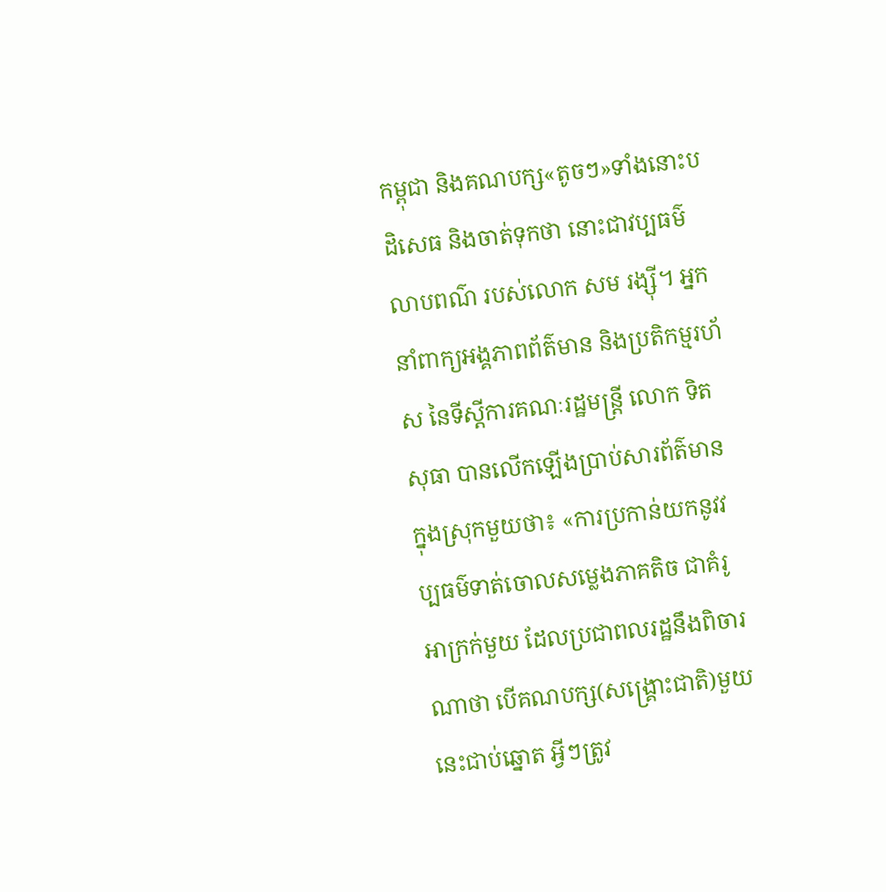កម្ពុជា និងគណបក្ស«តូចៗ»ទាំងនោះបដិសេធ និងចាត់ទុកថា នោះជាវប្បធម៌លាបពណ៌ របស់លោក សម រង្ស៊ី។ អ្នកនាំពាក្យអង្គភាពព័ត៌មាន និងប្រតិកម្មរហ័ស នៃទីស្តីការគណៈរដ្ឋមន្ត្រី លោក ទិត សុធា បានលើកឡើងប្រាប់សារព័ត៌មានក្នុងស្រុកមួយថា៖ «ការប្រកាន់យកនូវវប្បធម៌ទាត់ចោលសម្លេងភាគតិច ជាគំរូអាក្រក់មួយ ដែលប្រជាពលរដ្ឋនឹងពិចារណាថា បើគណបក្ស(សង្គ្រោះជាតិ)មួយនេះជាប់ឆ្នោត អ្វីៗត្រូវ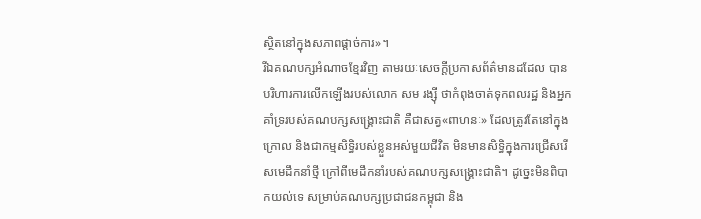ស្ថិតនៅក្នុងសភាពផ្តាច់ការ»។
រីឯគណបក្សអំណាចខ្មែរវិញ តាមរយៈសេចក្ដីប្រកាសព័ត៌មានដដែល បានបរិហារការលើកឡើងរបស់លោក សម រង្ស៊ី ថាកំពុងចាត់ទុកពលរដ្ឋ និងអ្នកគាំទ្ររបស់គណបក្សសង្គ្រោះជាតិ គឺជាសត្វ«ពាហនៈ» ដែលត្រូវតែនៅក្នុងក្រោល និងជាកម្មសិទ្ធិរបស់ខ្លួនអស់មួយជីវិត មិនមានសិទ្ធិក្នុងការជ្រើសរើសមេដឹកនាំថ្មី ក្រៅពីមេដឹកនាំរបស់គណបក្សសង្គ្រោះជាតិ។ ដូច្នេះមិនពិបាកយល់ទេ សម្រាប់គណបក្សប្រជាជនកម្ពុជា និង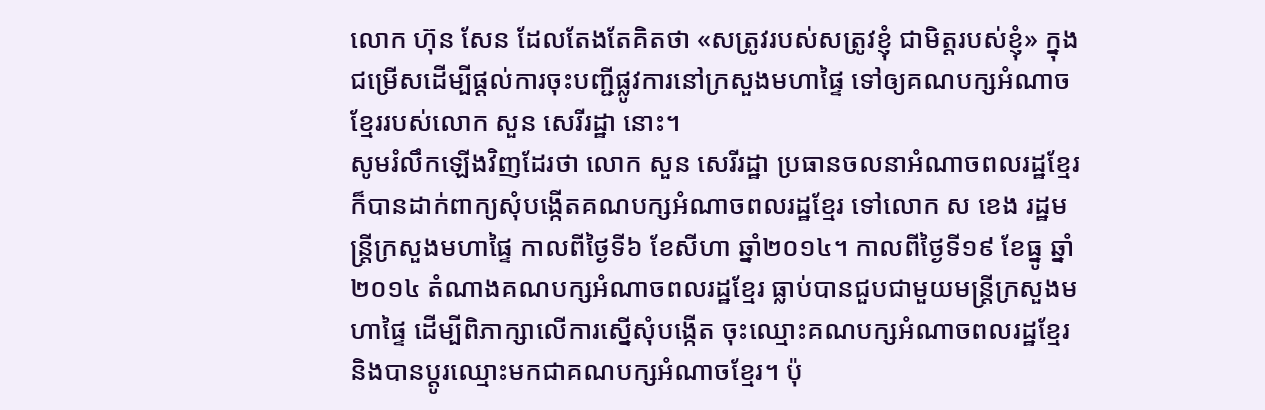លោក ហ៊ុន សែន ដែលតែងតែគិតថា «សត្រូវរបស់សត្រូវខ្ញុំ ជាមិត្តរបស់ខ្ញុំ» ក្នុងជម្រើសដើម្បីផ្ដល់ការចុះបញ្ជីផ្លូវការនៅក្រសួងមហាផ្ទៃ ទៅឲ្យគណបក្សអំណាចខ្មែររបស់លោក សួន សេរីរដ្ឋា នោះ។
សូមរំលឹកឡើងវិញដែរថា លោក សួន សេរីរដ្ឋា ប្រធានចលនាអំណាចពលរដ្ឋខ្មែរ ក៏បានដាក់ពាក្យសុំបង្កើតគណបក្សអំណាចពលរដ្ឋខ្មែរ ទៅលោក ស ខេង រដ្ឋមន្ត្រីក្រសួងមហាផ្ទៃ កាលពីថ្ងៃទី៦ ខែសីហា ឆ្នាំ២០១៤។ កាលពីថ្ងៃទី១៩ ខែធ្នូ ឆ្នាំ២០១៤ តំណាងគណបក្សអំណាចពលរដ្ឋខ្មែរ ធ្លាប់បានជួបជាមួយមន្ត្រីក្រសួងមហាផ្ទៃ ដើម្បីពិភាក្សាលើការស្នើសុំបង្កើត ចុះឈ្មោះគណបក្សអំណាចពលរដ្ឋខ្មែរ និងបានប្ដូរឈ្មោះមកជាគណបក្សអំណាចខ្មែរ។ ប៉ុ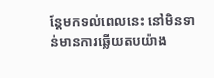ន្តែមកទល់ពេលនេះ នៅមិនទាន់មានការឆ្លើយតបយ៉ាង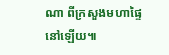ណា ពីក្រសួងមហាផ្ទៃនៅឡើយ៕